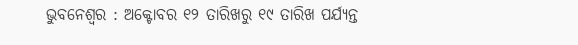ଭୁବନେଶ୍ୱର : ଅକ୍ଟୋବର ୧୨ ତାରିଖରୁ ୧୯ ତାରିଖ ପର୍ଯ୍ୟନ୍ତ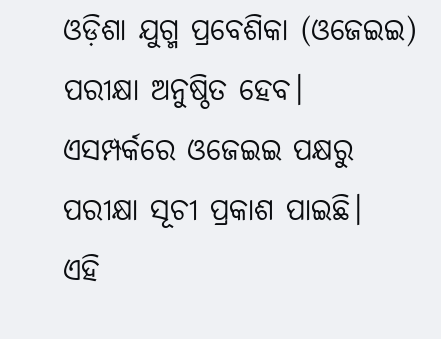ଓଡ଼ିଶା ଯୁଗ୍ମ ପ୍ରବେଶିକା (ଓଜେଇଇ) ପରୀକ୍ଷା ଅନୁଷ୍ଠିତ ହେବ। ଏସମ୍ପର୍କରେ ଓଜେଇଇ ପକ୍ଷରୁ ପରୀକ୍ଷା ସୂଚୀ ପ୍ରକାଶ ପାଇଛି।
ଏହି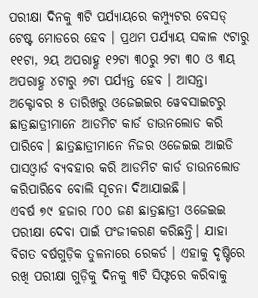ପରୀକ୍ଷା ଦିନକୁ ୩ଟି ପର୍ଯ୍ୟାୟରେ କମ୍ପ୍ୟୁଟର ବେସଡ୍ ଟେଷ୍ଟ ମୋଡରେ ହେବ । ପ୍ରଥମ ପର୍ଯ୍ୟାୟ ସକାଳ ୯ଟାରୁ ୧୧ଟା, ୨ୟ ଅପରାହ୍ଣ ୧୨ଟା ୩୦ରୁ ୨ଟା ୩୦ ଓ ୩ୟ ଅପରାହ୍ଣ ୪ଟାରୁ ୬ଟା ପର୍ଯ୍ୟନ୍ତ ହେବ । ଆସନ୍ତା ଅକ୍ଟୋବର ୫ ତାରିଖରୁ ଓଜେଇଇର ୱେବସାଇଟରୁ ଛାତ୍ରଛାତ୍ରୀମାନେ ଆଡମିଟ କାର୍ଡ ଡାଉନଲୋଡ କରି ପାରିବେ। ଛାତ୍ରଛାତ୍ରୀମାନେ ନିଜର ଓଜେଇଇ ଆଇଡି ପାସଓ୍ଵାର୍ଡ ବ୍ୟବହାର କରି ଆଡମିଟ କାର୍ଡ ଡାଉନଲୋଡ କରିପାରିବେ ବୋଲି ସୂଚନା ଦିଆଯାଇଛି।
ଏବର୍ଷ ୭୯ ହଜାର ୮୦୦ ଜଣ ଛାତ୍ରଛାତ୍ରୀ ଓଜେଇଇ ପରୀକ୍ଷା ଦେବା ପାଇଁ ପଂଜୀକରଣ କରିଛନ୍ତି। ଯାହା ବିଗତ ବର୍ଷଗୁଡ଼ିକ ତୁଳନାରେ ରେକର୍ଡ । ଏହାକୁ ଦୃଷ୍ଟିରେ ରଖି ପରୀକ୍ଷା ଗୁଡ଼ିକୁ ଦିନକୁ ୩ଟି ସିଫ୍ଟରେ କରିବାକୁ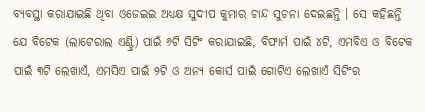ବ୍ୟବସ୍ଥା କରାଯାଇଛି ଥିବା ଓଜେଇଇ ଅଧ୍ୟକ୍ଷ ସୁଦୀପ କୁମାର ଚାନ୍ଦ ସୁଚନା ଦେଇଛନ୍ତି । ସେ କହିଛନ୍ତି ଯେ ବିଟେକ (ଲାଟେରାଲ ଏଣ୍ଟ୍ରି) ପାଇଁ ୬ଟି ସିଟିଂ କରାଯାଇଛି, ବିଫାର୍ମ ପାଇଁ ୪ଟି, ଏମବିଏ ଓ ବିଟେକ ପାଇଁ ୩ଟି ଲେଖାଏଁ, ଏମସିଏ ପାଇଁ ୨ଟି ଓ ଅନ୍ୟ କୋର୍ସ ପାଇଁ ଗୋଟିଏ ଲେଖାଏଁ ସିଟିଂର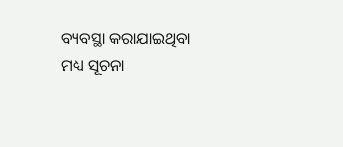ବ୍ୟବସ୍ଥା କରାଯାଇଥିବା ମଧ୍ୟ ସୂଚନା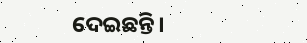ଦେଇଛନ୍ତି।